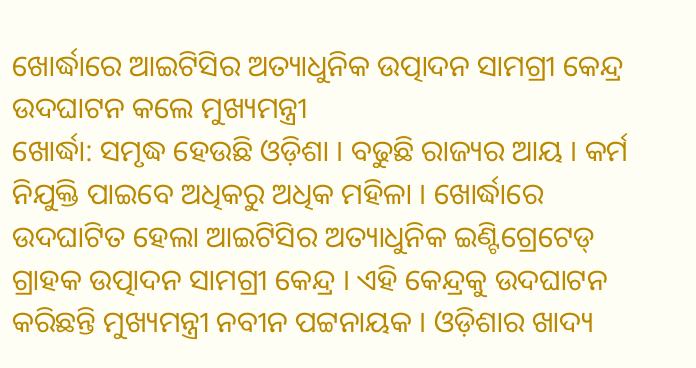ଖୋର୍ଦ୍ଧାରେ ଆଇଟିସିର ଅତ୍ୟାଧୁନିକ ଉତ୍ପାଦନ ସାମଗ୍ରୀ କେନ୍ଦ୍ର ଉଦଘାଟନ କଲେ ମୁଖ୍ୟମନ୍ତ୍ରୀ
ଖୋର୍ଦ୍ଧା: ସମୃଦ୍ଧ ହେଉଛି ଓଡ଼ିଶା । ବଢୁଛି ରାଜ୍ୟର ଆୟ । କର୍ମ ନିଯୁକ୍ତି ପାଇବେ ଅଧିକରୁ ଅଧିକ ମହିଳା । ଖୋର୍ଦ୍ଧାରେ ଉଦଘାଟିତ ହେଲା ଆଇଟିସିର ଅତ୍ୟାଧୁନିକ ଇଣ୍ଟିଗ୍ରେଟେଡ୍ ଗ୍ରାହକ ଉତ୍ପାଦନ ସାମଗ୍ରୀ କେନ୍ଦ୍ର । ଏହି କେନ୍ଦ୍ରକୁ ଉଦଘାଟନ କରିଛନ୍ତି ମୁଖ୍ୟମନ୍ତ୍ରୀ ନବୀନ ପଟ୍ଟନାୟକ । ଓଡ଼ିଶାର ଖାଦ୍ୟ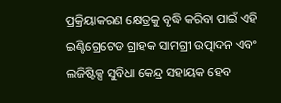ପ୍ରକ୍ରିୟାକରଣ କ୍ଷେତ୍ରକୁ ବୃଦ୍ଧି କରିବା ପାଇଁ ଏହି ଇଣ୍ଟିଗ୍ରେଟେଡ ଗ୍ରାହକ ସାମଗ୍ରୀ ଉତ୍ପାଦନ ଏବଂ ଲଜିଷ୍ଟିକ୍ସ ସୁବିଧା କେନ୍ଦ୍ର ସହାୟକ ହେବ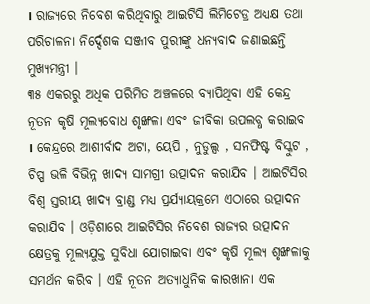। ରାଜ୍ୟରେ ନିବେଶ କରିଥିବାରୁ ଆଇଟିସି ଲିମିଟେଡ୍ର ଅଧ୍ୟକ୍ଷ ତଥା ପରିଚାଳନା ନିର୍ଦ୍ଦେଶକ ସଞ୍ଜୀବ ପୁରୀଙ୍କୁ ଧନ୍ୟବାଦ ଜଣାଇଛନ୍ତି ମୁଖ୍ୟମନ୍ତ୍ରୀ ।
୩୫ ଏକରରୁ ଅଧିକ ପରିମିତ ଅଞ୍ଚଳରେ ବ୍ୟାପିଥିବା ଏହି କେନ୍ଦ୍ର ନୂତନ କୃଷି ମୂଲ୍ୟବୋଧ ଶୃଙ୍ଖଳା ଏବଂ ଜୀବିକା ଉପଲବ୍ଧ କରାଇବ । କେନ୍ଦ୍ରରେ ଆଶୀର୍ବାଦ ଅଟା, ୟେପି , ନୁଡୁଲ୍ସ , ସନଫିଷ୍ଟ ବିସ୍କୁଟ , ଚିପ୍ପ ଭଳି ବିଭିନ୍ନ ଖାଦ୍ୟ ସାମଗ୍ରୀ ଉତ୍ପାଦନ କରାଯିବ । ଆଇଟିସିର ବିଶ୍ବ ସ୍ତରୀୟ ଖାଦ୍ୟ ବ୍ରାଣ୍ଡ ମଧ୍ୟ ପ୍ରର୍ଯ୍ୟାୟକ୍ରମେ ଏଠାରେ ଉତ୍ପାଦନ କରାଯିବ । ଓଡ଼ିଶାରେ ଆଇଟିସିର ନିବେଶ ରାଜ୍ୟର ଉତ୍ପାଦନ କ୍ଷେତ୍ରକୁ ମୂଲ୍ୟଯୁକ୍ତ ସୁବିଧା ଯୋଗାଇବା ଏବଂ କୃଷି ମୂଲ୍ୟ ଶୃଙ୍ଖଳାକୁ ସମର୍ଥନ କରିବ । ଏହି ନୂତନ ଅତ୍ୟାଧୁନିକ କାରଖାନା ଏକ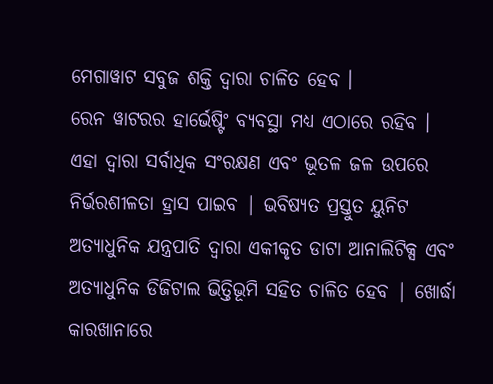ମେଗାୱାଟ ସବୁଜ ଶକ୍ତି ଦ୍ବାରା ଚାଳିତ ହେବ ।
ରେନ ୱାଟରର ହାର୍ଭେଷ୍ଟିଂ ବ୍ୟବସ୍ଥା ମଧ୍ୟ ଏଠାରେ ରହିବ । ଏହା ଦ୍ବାରା ସର୍ବାଧିକ ସଂରକ୍ଷଣ ଏବଂ ଭୂତଳ ଜଳ ଉପରେ ନିର୍ଭରଶୀଳତା ହ୍ରାସ ପାଇବ | ଭବିଷ୍ୟତ ପ୍ରସ୍ତୁତ ୟୁନିଟ ଅତ୍ୟାଧୁନିକ ଯନ୍ତ୍ରପାତି ଦ୍ବାରା ଏକୀକୃତ ଡାଟା ଆନାଲିଟିକ୍ସ ଏବଂ ଅତ୍ୟାଧୁନିକ ଡିଜିଟାଲ ଭିତ୍ତିଭୂମି ସହିତ ଚାଳିତ ହେବ | ଖୋର୍ଦ୍ଧା କାରଖାନାରେ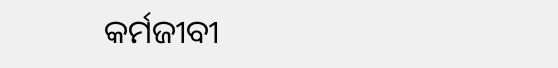କର୍ମଜୀବୀ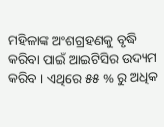ମହିଳାଙ୍କ ଅଂଶଗ୍ରହଣକୁ ବୃଦ୍ଧି କରିବା ପାଇଁ ଆଇଟିସିର ଉଦ୍ୟମ କରିବ । ଏଥିରେ ୫୫ % ରୁ ଅଧିକ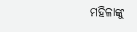ମହିଳାଙ୍କୁ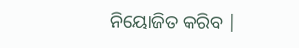ନିୟୋଜିତ କରିବ |